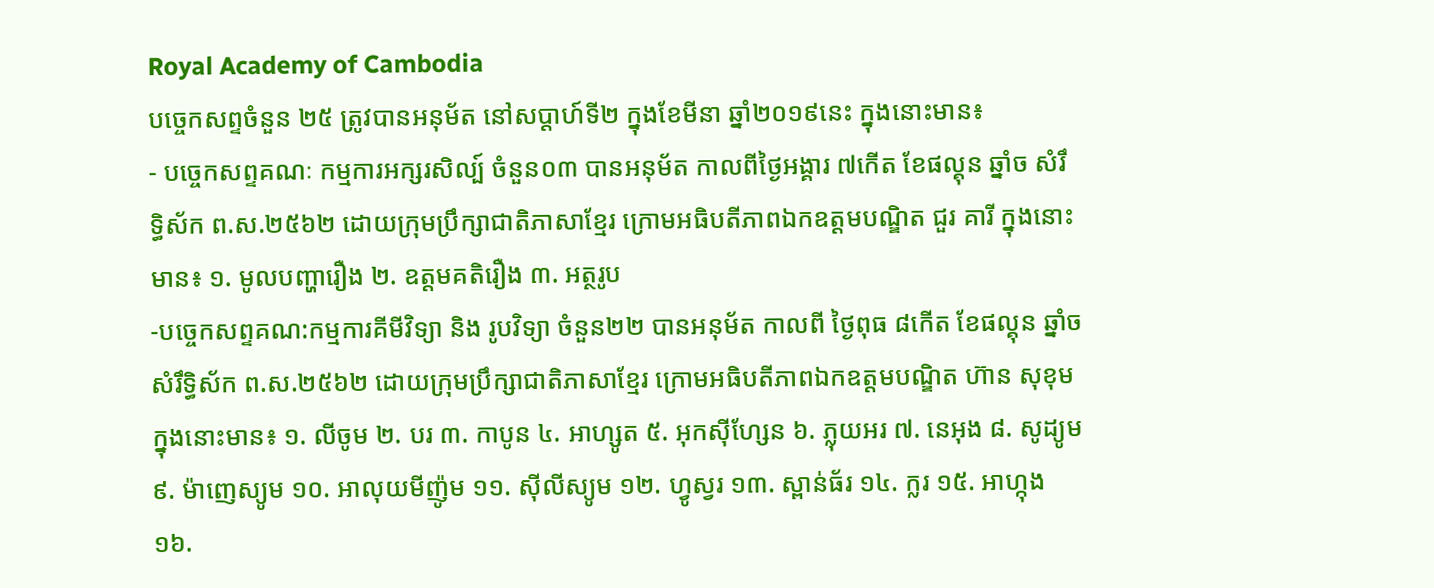Royal Academy of Cambodia
បច្ចេកសព្ទចំនួន ២៥ ត្រូវបានអនុម័ត នៅសប្តាហ៍ទី២ ក្នុងខែមីនា ឆ្នាំ២០១៩នេះ ក្នុងនោះមាន៖
- បច្ចេកសព្ទគណៈ កម្មការអក្សរសិល្ប៍ ចំនួន០៣ បានអនុម័ត កាលពីថ្ងៃអង្គារ ៧កើត ខែផល្គុន ឆ្នាំច សំរឹទ្ធិស័ក ព.ស.២៥៦២ ដោយក្រុមប្រឹក្សាជាតិភាសាខ្មែរ ក្រោមអធិបតីភាពឯកឧត្តមបណ្ឌិត ជួរ គារី ក្នុងនោះមាន៖ ១. មូលបញ្ហារឿង ២. ឧត្តមគតិរឿង ៣. អត្ថរូប
-បច្ចេកសព្ទគណ:កម្មការគីមីវិទ្យា និង រូបវិទ្យា ចំនួន២២ បានអនុម័ត កាលពី ថ្ងៃពុធ ៨កើត ខែផល្គុន ឆ្នាំច សំរឹទ្ធិស័ក ព.ស.២៥៦២ ដោយក្រុមប្រឹក្សាជាតិភាសាខ្មែរ ក្រោមអធិបតីភាពឯកឧត្តមបណ្ឌិត ហ៊ាន សុខុម ក្នុងនោះមាន៖ ១. លីចូម ២. បរ ៣. កាបូន ៤. អាហ្សូត ៥. អុកស៊ីហ្សែន ៦. ភ្លុយអរ ៧. នេអុង ៨. សូដ្យូម ៩. ម៉ាញេស្យូម ១០. អាលុយមីញ៉ូម ១១. ស៊ីលីស្យូម ១២. ហ្វូស្វរ ១៣. ស្ពាន់ធ័រ ១៤. ក្លរ ១៥. អាហ្កុង ១៦.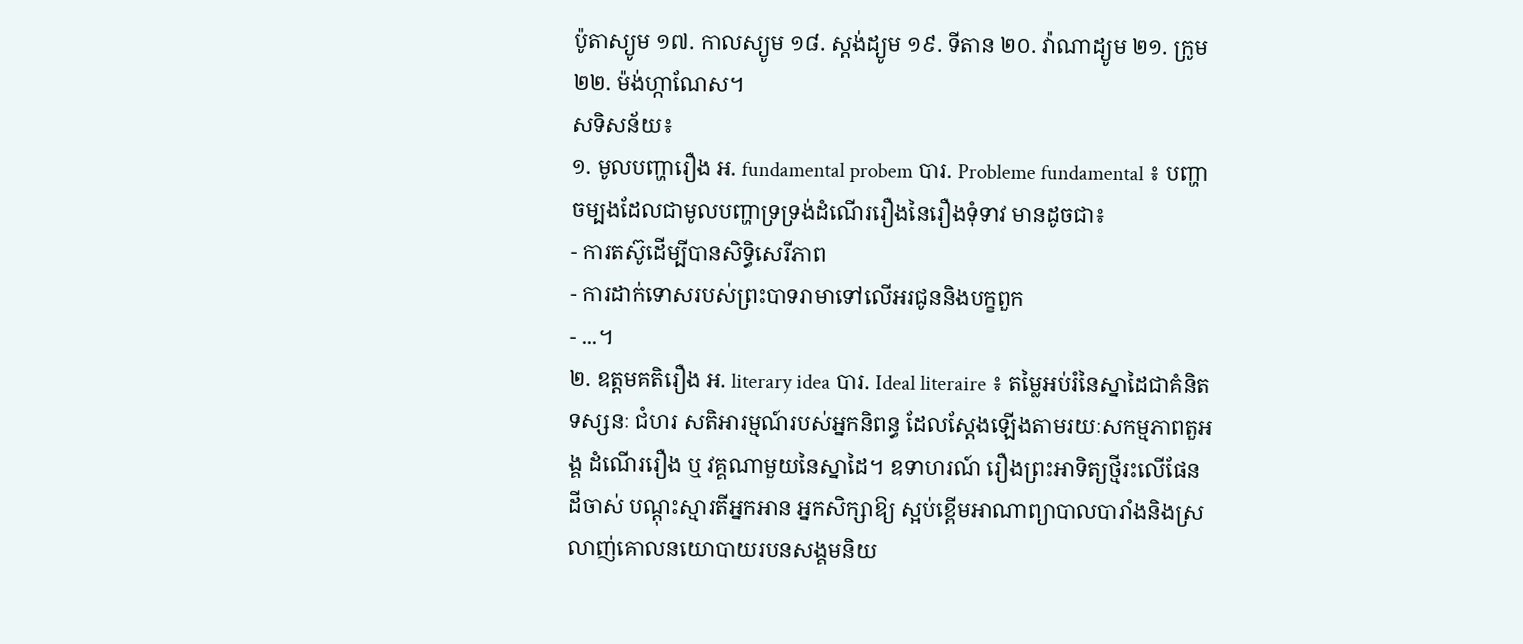ប៉ូតាស្យូម ១៧. កាលស្យូម ១៨. ស្តង់ដ្យូម ១៩. ទីតាន ២០. វ៉ាណាដ្យូម ២១. ក្រូម ២២. ម៉ង់ហ្កាណែស។
សទិសន័យ៖
១. មូលបញ្ហារឿង អ. fundamental probem បារ. Probleme fundamental ៖ បញ្ហាចម្បងដែលជាមូលបញ្ហាទ្រទ្រង់ដំណើររឿងនៃរឿងទុំទាវ មានដូចជា៖
- ការតស៊ូដើម្បីបានសិទ្ធិសេរីភាព
- ការដាក់ទោសរបស់ព្រះបាទរាមាទៅលើអរជូននិងបក្ខពួក
- ...។
២. ឧត្តមគតិរឿង អ. literary idea បារ. Ideal literaire ៖ តម្លៃអប់រំនៃស្នាដៃជាគំនិត ទស្សនៈ ជំហរ សតិអារម្មណ៍របស់អ្នកនិពន្ធ ដែលស្តែងឡើងតាមរយៈសកម្មភាពតួអង្គ ដំណើររឿង ឬ វគ្គណាមួយនៃស្នាដៃ។ ឧទាហរណ៍ រឿងព្រះអាទិត្យថ្មីរះលើផែនដីចាស់ បណ្តុះស្មារតីអ្នកអាន អ្នកសិក្សាឱ្យ ស្អប់ខ្ពើមអាណាព្យាបាលបារាំងនិងស្រលាញ់គោលនយោបាយរបនសង្គមនិយ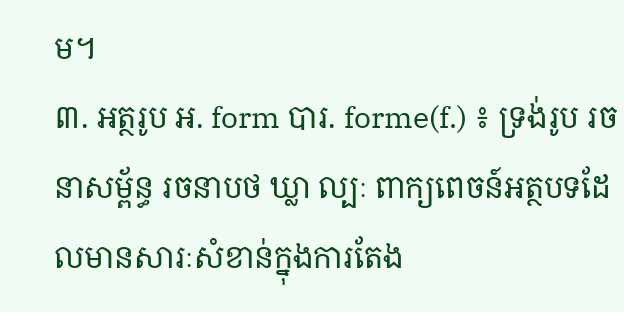ម។
៣. អត្ថរូប អ. form បារ. forme(f.) ៖ ទ្រង់រូប រចនាសម្ព័ន្ធ រចនាបថ ឃ្លា ល្បៈ ពាក្យពេចន៍អត្ថបទដែលមានសារៈសំខាន់ក្នុងការតែង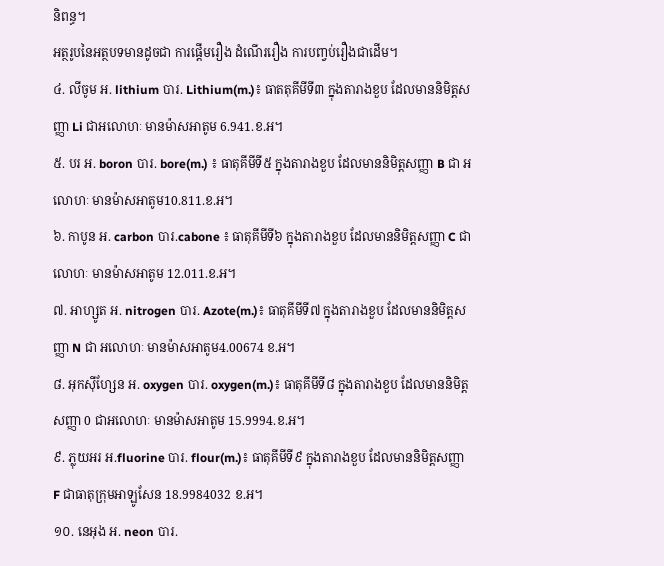និពន្ធ។
អត្ថរូបនៃអត្ថបទមានដូចជា ការផ្តើមរឿង ដំណើររឿង ការបញ្វប់រឿងជាដើម។
៤. លីចូម អ. lithium បារ. Lithium(m.)៖ ធាតតុគីមីទី៣ ក្នុងតារាងខួប ដែលមាននិមិត្តសញ្ញា Li ជាអលោហៈ មានម៉ាសអាតូម 6.941.ខ.អ។
៥. បរ អ. boron បារ. bore(m.) ៖ ធាតុគីមីទី៥ ក្នុងតារាងខួប ដែលមាននិមិត្តសញ្ញា B ជា អលោហៈ មានម៉ាសអាតូម10.811.ខ.អ។
៦. កាបូន អ. carbon បារ.cabone ៖ ធាតុគីមីទី៦ ក្នុងតារាងខួប ដែលមាននិមិត្តសញ្ញា C ជា លោហៈ មានម៉ាសអាតូម 12.011.ខ.អ។
៧. អាហ្សូត អ. nitrogen បារ. Azote(m.)៖ ធាតុគីមីទី៧ ក្នុងតារាងខួប ដែលមាននិមិត្តសញ្ញា N ជា អលោហៈ មានម៉ាសអាតូម4.00674 ខ.អ។
៨. អុកស៊ីហ្សែន អ. oxygen បារ. oxygen(m.)៖ ធាតុគីមីទី៨ ក្នុងតារាងខួប ដែលមាននិមិត្តសញ្ញា 0 ជាអលោហៈ មានម៉ាសអាតូម 15.9994.ខ.អ។
៩. ភ្លុយអរ អ.fluorine បារ. flour(m.)៖ ធាតុគីមីទី៩ ក្នុងតារាងខួប ដែលមាននិមិត្តសញ្ញា F ជាធាតុក្រុមអាឡូសែន 18.9984032 ខ.អ។
១០. នេអុង អ. neon បារ.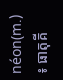néon(m.) ៖ ធាតុគី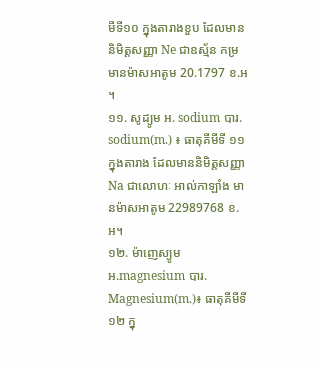មីទី១០ ក្នុងតារាងខួប ដែលមាននិមិត្តសញ្ញា Ne ជាឧស្ម័ន កម្រ មានម៉ាសអាតូម 20.1797 ខ.អ ។
១១. សូដ្យូម អ. sodium បារ. sodium(m.) ៖ ធាតុគីមីទី ១១ ក្នុងតារាង ដែលមាននិមិត្តសញ្ញា Na ជាលោហៈ អាល់កាឡាំង មានម៉ាសអាតូម 22989768 ខ.អ។
១២. ម៉ាញេស្យូម អ.magnesium បារ. Magnesium(m.)៖ ធាតុគីមីទី១២ ក្នុ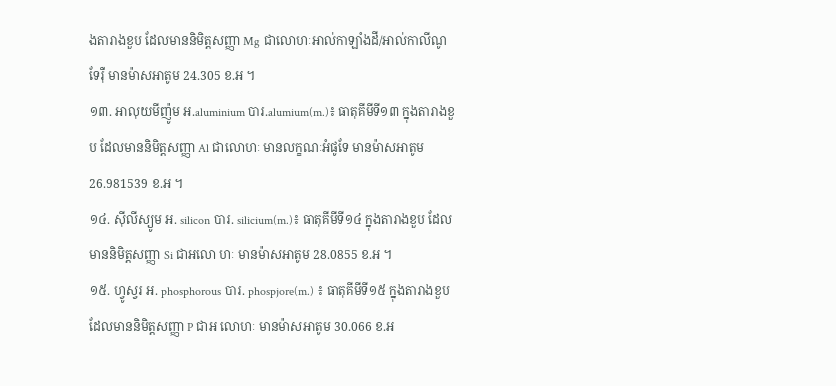ងតារាងខួប ដែលមាននិមិត្តសញ្ញា Mg ជាលោហៈអាល់កាឡាំងដី/អាល់កាលីណូទែរ៉ឺ មានម៉ាសអាតូម 24.305 ខ.អ ។
១៣. អាលុយមីញ៉ូម អ.aluminium បារ.alumium(m.)៖ ធាតុគីមីទី១៣ ក្នុងតារាងខួប ដែលមាននិមិត្តសញ្ញា Al ជាលោហៈ មានលក្ខណៈអំផូទែ មានម៉ាសអាតូម 26.981539 ខ.អ ។
១៤. ស៊ីលីស្យូម អ. silicon បារ. silicium(m.)៖ ធាតុគីមីទី១៤ ក្នុងតារាងខួប ដែលមាននិមិត្តសញ្ញា Si ជាអលោ ហៈ មានម៉ាសអាតូម 28.0855 ខ.អ ។
១៥. ហ្វូស្វរ អ. phosphorous បារ. phospjore(m.) ៖ ធាតុគីមីទី១៥ ក្នុងតារាងខួប ដែលមាននិមិត្តសញ្ញា P ជាអ លោហៈ មានម៉ាសអាតូម 30.066 ខ.អ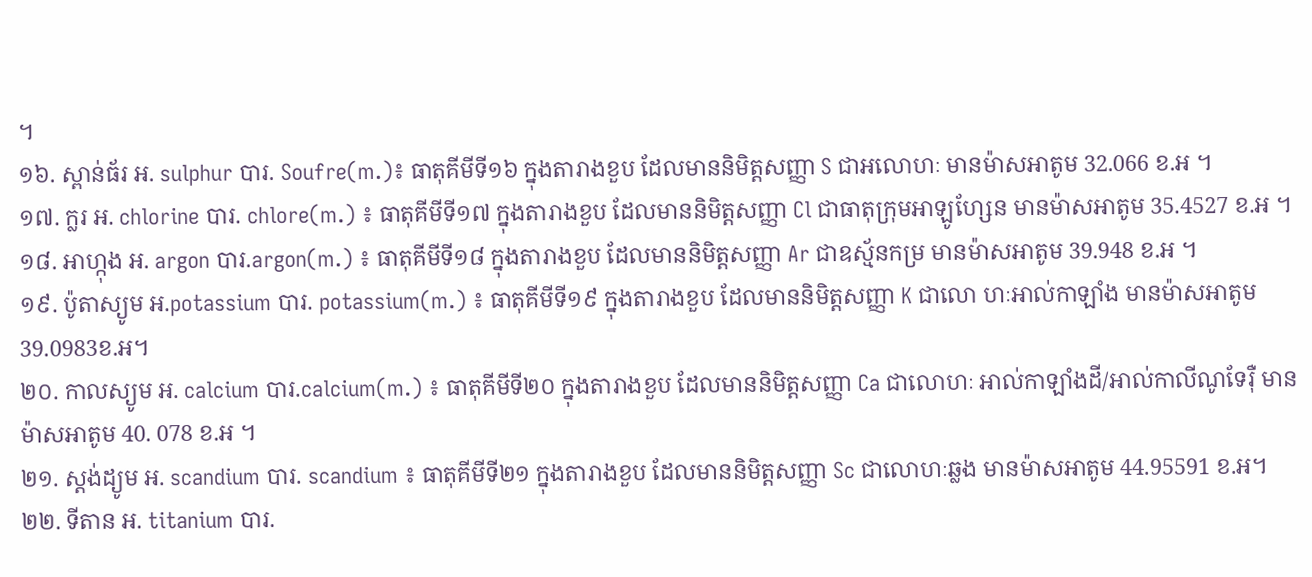។
១៦. ស្ពាន់ធ័រ អ. sulphur បារ. Soufre(m.)៖ ធាតុគីមីទី១៦ ក្នុងតារាងខួប ដែលមាននិមិត្តសញ្ញា S ជាអលោហៈ មានម៉ាសអាតូម 32.066 ខ.អ ។
១៧. ក្លរ អ. chlorine បារ. chlore(m.) ៖ ធាតុគីមីទី១៧ ក្នុងតារាងខួប ដែលមាននិមិត្តសញ្ញា Cl ជាធាតុក្រុមអាឡូហ្សែន មានម៉ាសអាតូម 35.4527 ខ.អ ។
១៨. អាហ្កុង អ. argon បារ.argon(m.) ៖ ធាតុគីមីទី១៨ ក្នុងតារាងខួប ដែលមាននិមិត្តសញ្ញា Ar ជាឧស្ម័នកម្រ មានម៉ាសអាតូម 39.948 ខ.អ ។
១៩. ប៉ូតាស្យូម អ.potassium បារ. potassium(m.) ៖ ធាតុគីមីទី១៩ ក្នុងតារាងខួប ដែលមាននិមិត្តសញ្ញា K ជាលោ ហៈអាល់កាឡាំង មានម៉ាសអាតូម 39.0983ខ.អ។
២០. កាលស្យូម អ. calcium បារ.calcium(m.) ៖ ធាតុគីមីទី២០ ក្នុងតារាងខួប ដែលមាននិមិត្តសញ្ញា Ca ជាលោហៈ អាល់កាឡាំងដី/អាល់កាលីណូទែរ៉ឺ មានម៉ាសអាតូម 40. 078 ខ.អ ។
២១. ស្តង់ដ្យូម អ. scandium បារ. scandium ៖ ធាតុគីមីទី២១ ក្នុងតារាងខួប ដែលមាននិមិត្តសញ្ញា Sc ជាលោហៈឆ្លង មានម៉ាសអាតូម 44.95591 ខ.អ។
២២. ទីតាន អ. titanium បារ.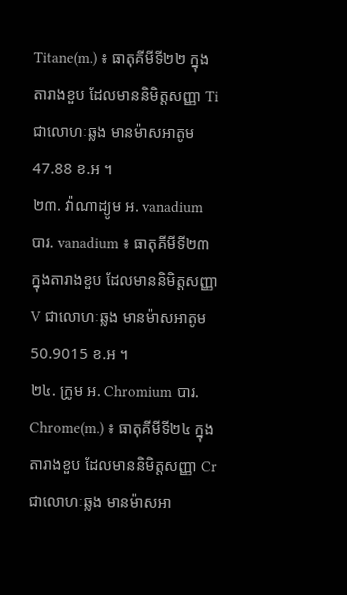Titane(m.) ៖ ធាតុគីមីទី២២ ក្នុងតារាងខួប ដែលមាននិមិត្តសញ្ញា Ti ជាលោហៈឆ្លង មានម៉ាសអាតូម 47.88 ខ.អ ។
២៣. វ៉ាណាដ្យូម អ. vanadium បារ. vanadium ៖ ធាតុគីមីទី២៣ ក្នុងតារាងខួប ដែលមាននិមិត្តសញ្ញា V ជាលោហៈឆ្លង មានម៉ាសអាតូម 50.9015 ខ.អ ។
២៤. ក្រូម អ. Chromium បារ. Chrome(m.) ៖ ធាតុគីមីទី២៤ ក្នុងតារាងខួប ដែលមាននិមិត្តសញ្ញា Cr ជាលោហៈឆ្លង មានម៉ាសអា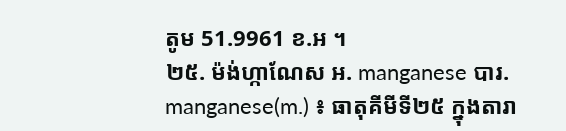តូម 51.9961 ខ.អ ។
២៥. ម៉ង់ហ្កាណែស អ. manganese បារ. manganese(m.) ៖ ធាតុគីមីទី២៥ ក្នុងតារា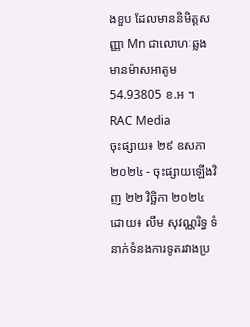ងខួប ដែលមាននិមិត្តសញ្ញា Mn ជាលោហៈឆ្លង មានម៉ាសអាតូម 54.93805 ខ.អ ។
RAC Media
ចុះផ្សាយ៖ ២៩ ឧសភា ២០២៤ - ចុះផ្សាយឡើងវិញ ២២ វិច្ឆិកា ២០២៤ ដោយ៖ លឹម សុវណ្ណរិទ្ធ ទំនាក់ទំនងការទូតរវាងប្រ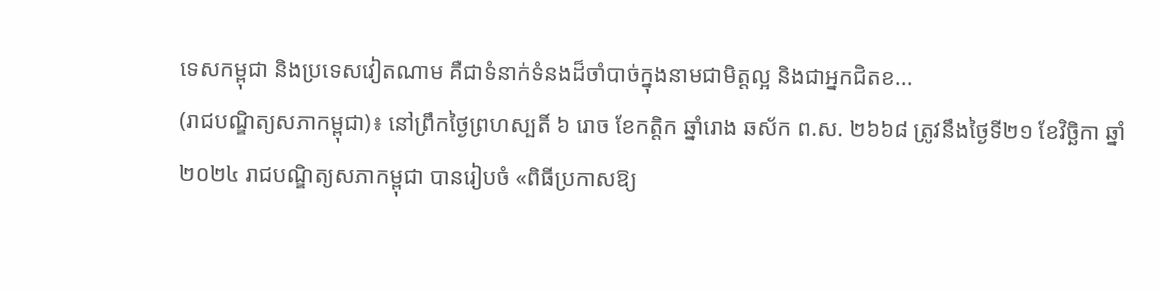ទេសកម្ពុជា និងប្រទេសវៀតណាម គឺជាទំនាក់ទំនងដ៏ចាំបាច់ក្នុងនាមជាមិត្តល្អ និងជាអ្នកជិតខ...
(រាជបណ្ឌិត្យសភាកម្ពុជា)៖ នៅព្រឹកថ្ងៃព្រហស្បតិ៍ ៦ រោច ខែកត្ដិក ឆ្នាំរោង ឆស័ក ព.ស. ២៦៦៨ ត្រូវនឹងថ្ងៃទី២១ ខែវិច្ឆិកា ឆ្នាំ២០២៤ រាជបណ្ឌិត្យសភាកម្ពុជា បានរៀបចំ «ពិធីប្រកាសឱ្យ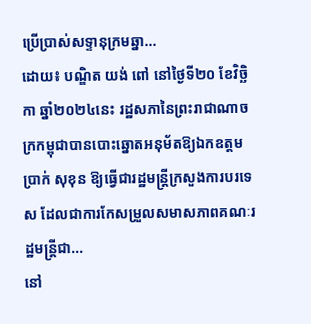ប្រើប្រាស់សទ្ទានុក្រមឆ្នា...
ដោយ៖ បណ្ឌិត យង់ ពៅ នៅថ្ងៃទី២០ ខែវិច្ឆិកា ឆ្នាំ២០២៤នេះ រដ្ឋសភានៃព្រះរាជាណាចក្រកម្ពុជាបានបោះឆ្នោតអនុម័តឱ្យឯកឧត្ដម ប្រាក់ សុខុន ឱ្យធ្វើជារដ្ឋមន្ត្រីក្រសួងការបរទេស ដែលជាការកែសម្រួលសមាសភាពគណៈរដ្ឋមន្ត្រីជា...
នៅ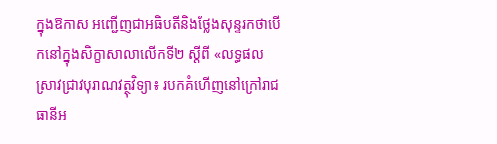ក្នុងឱកាស អញ្ជើញជាអធិបតីនិងថ្លែងសុន្ទរកថាបើកនៅក្នុងសិក្ខាសាលាលើកទី២ ស្ដីពី «លទ្ធផលស្រាវជ្រាវបុរាណវត្ថុវិទ្យា៖ របកគំហើញនៅក្រៅរាជធានីអ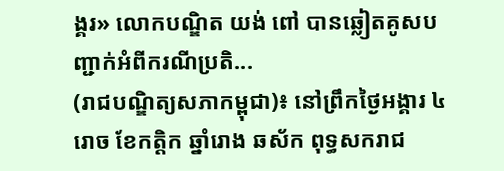ង្គរ» លោកបណ្ឌិត យង់ ពៅ បានឆ្លៀតគូសបញ្ជាក់អំពីករណីប្រតិ...
(រាជបណ្ឌិត្យសភាកម្ពុជា)៖ នៅព្រឹកថ្ងៃអង្គារ ៤ រោច ខែកត្ដិក ឆ្នាំរោង ឆស័ក ពុទ្ធសករាជ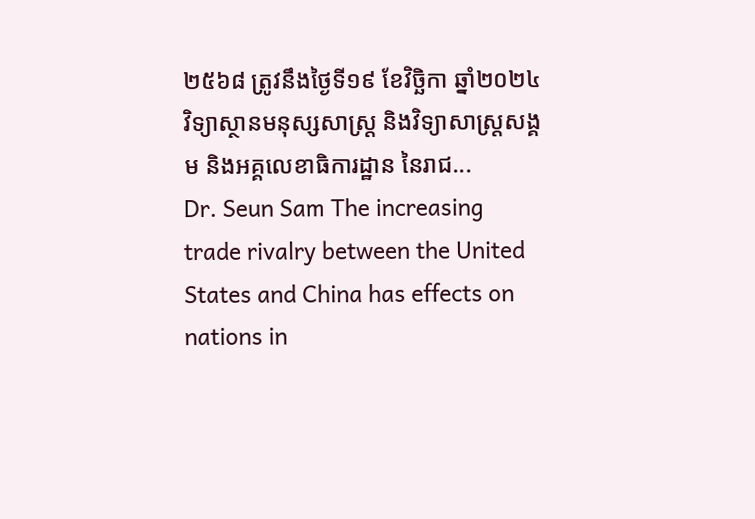២៥៦៨ ត្រូវនឹងថ្ងៃទី១៩ ខែវិច្ឆិកា ឆ្នាំ២០២៤ វិទ្យាស្ថានមនុស្សសាស្ត្រ និងវិទ្យាសាស្ត្រសង្គម និងអគ្គលេខាធិការដ្ឋាន នៃរាជ...
Dr. Seun Sam The increasing trade rivalry between the United States and China has effects on nations in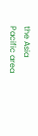the Asia Pacific area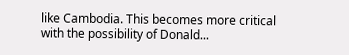like Cambodia. This becomes more critical with the possibility of Donald...